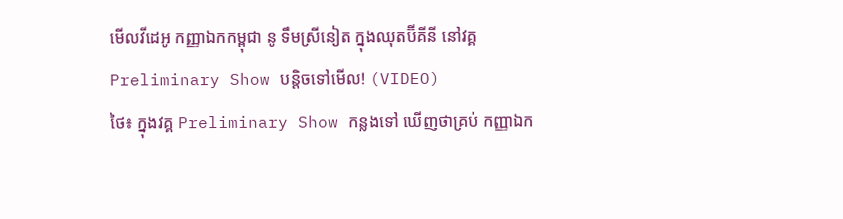មើលវីដេអូ កញ្ញាឯកកម្ពុជា នូ ទឹមស្រីនៀត ក្នុងឈុតប៊ីគីនី នៅវគ្គ Preliminary Show បន្តិចទៅមើល! (VIDEO)
ថៃ៖ ក្នុងវគ្គ Preliminary Show កន្លងទៅ ឃើញថាគ្រប់ កញ្ញាឯក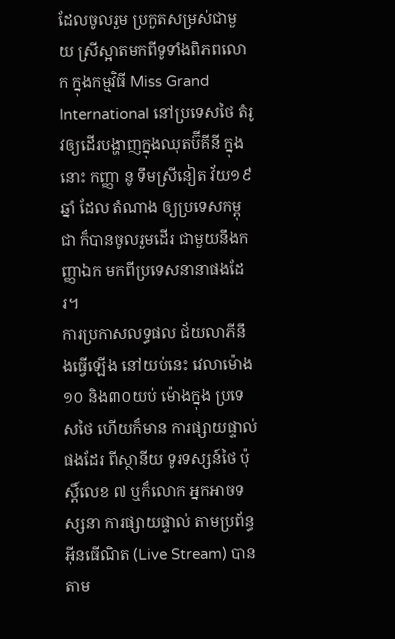ដែលចូលរួម ប្រកួតសម្រស់ជាមួយ ស្រីស្អាតមកពីទូទាំងពិភពលោក ក្នុងកម្មវិធី Miss Grand International នៅប្រទេសថៃ តំរូវឲ្យដើរបង្ហាញក្នុងឈុតប៊ីគីនី ក្នុងនោះ កញ្ញា នូ ទឹមស្រីនៀត វ័យ១៩ ឆ្នាំ ដែល តំណាង ឲ្យប្រទេសកម្ពុជា ក៏បានចូលរួមដើរ ជាមួយនឹងកញ្ញាឯក មកពីប្រទេសនានាផងដែរ។
ការប្រកាសលទ្ធផល ជ័យលាភីនឹងធ្វើឡើង នៅយប់នេះ វេលាម៉ោង ១០ និង៣០យប់ ម៉ោងក្នុង ប្រទេសថៃ ហើយក៏មាន ការផ្សាយផ្ទាល់ ផងដែរ ពីស្ថានីយ ទូរទស្សន៍ថៃ ប៉ុស្តិ៍លេខ ៧ ឬក៏លោក អ្នកអាចទស្សនា ការផ្សាយផ្ទាល់ តាមប្រព័ន្ធអ៊ីនធើណិត (Live Stream) បានតាម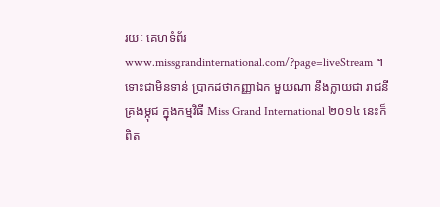រយៈ គេហទំព័រ www.missgrandinternational.com/?page=liveStream ។ ទោះជាមិនទាន់ ប្រាកដថាកញ្ញាឯក មួយណា នឹងក្លាយជា រាជនី គ្រងម្កុជ ក្នុងកម្មវិធី Miss Grand International ២០១៤ នេះក៏ពិត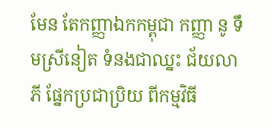មែន តែកញ្ញាឯកកម្ពុជា កញ្ញា នូ ទឹមស្រីនៀត ទំនងជាឈ្នះ ជ័យលាភី ផ្នែកប្រជាប្រិយ ពីកម្មវិធី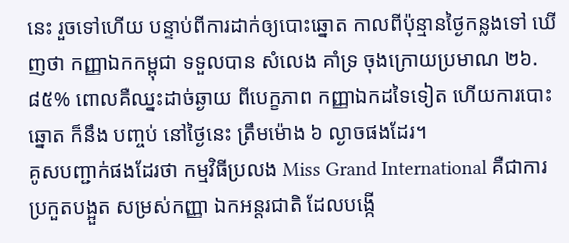នេះ រួចទៅហើយ បន្ទាប់ពីការដាក់ឲ្យបោះឆ្នោត កាលពីប៉ុន្មានថ្ងៃកន្លងទៅ ឃើញថា កញ្ញាឯកកម្ពុជា ទទួលបាន សំលេង គាំទ្រ ចុងក្រោយប្រមាណ ២៦.៨៥% ពោលគឺឈ្នះដាច់ឆ្ងាយ ពីបេក្ខភាព កញ្ញាឯកដទៃទៀត ហើយការបោះឆ្នោត ក៏នឹង បញ្ចប់ នៅថ្ងៃនេះ ត្រឹមម៉ោង ៦ ល្ងាចផងដែរ។
គូសបញ្ជាក់ផងដែរថា កម្មវិធីប្រលង Miss Grand International គឺជាការប្រកួតបង្អួត សម្រស់កញ្ញា ឯកអន្តរជាតិ ដែលបង្កើ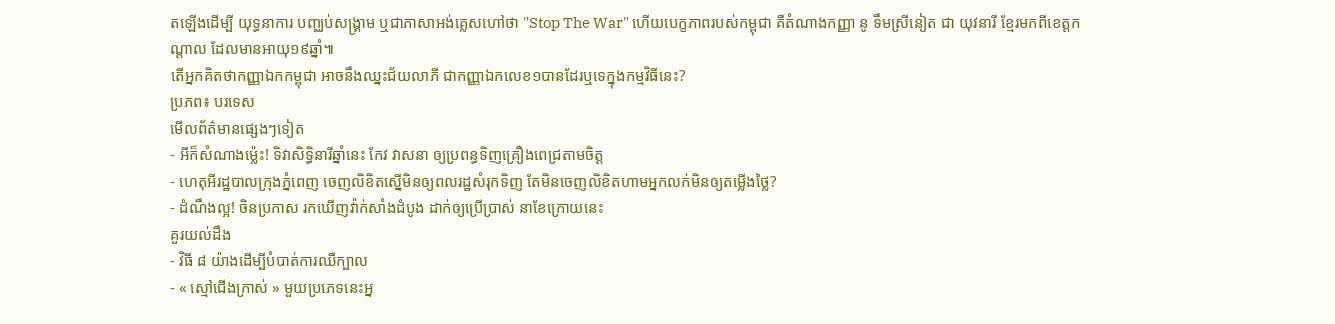តឡើងដើម្បី យុទ្ធនាការ បញ្ឈប់សង្គ្រាម ឬជាភាសាអង់គ្លេសហៅថា "Stop The War" ហើយបេក្ខភាពរបស់កម្ពុជា គឺតំណាងកញ្ញា នូ ទឹមស្រីនៀត ជា យុវនារី ខ្មែរមកពីខេត្តកណ្ដាល ដែលមានអាយុ១៩ឆ្នាំ៕
តើអ្នកគិតថាកញ្ញាឯកកម្ពុជា អាចនឹងឈ្នះជ័យលាភី ជាកញ្ញាឯកលេខ១បានដែរឬទេក្នុងកម្មវិធីនេះ?
ប្រភព៖ បរទេស
មើលព័ត៌មានផ្សេងៗទៀត
- អីក៏សំណាងម្ល៉េះ! ទិវាសិទ្ធិនារីឆ្នាំនេះ កែវ វាសនា ឲ្យប្រពន្ធទិញគ្រឿងពេជ្រតាមចិត្ត
- ហេតុអីរដ្ឋបាលក្រុងភ្នំពេញ ចេញលិខិតស្នើមិនឲ្យពលរដ្ឋសំរុកទិញ តែមិនចេញលិខិតហាមអ្នកលក់មិនឲ្យតម្លើងថ្លៃ?
- ដំណឹងល្អ! ចិនប្រកាស រកឃើញវ៉ាក់សាំងដំបូង ដាក់ឲ្យប្រើប្រាស់ នាខែក្រោយនេះ
គួរយល់ដឹង
- វិធី ៨ យ៉ាងដើម្បីបំបាត់ការឈឺក្បាល
- « ស្មៅជើងក្រាស់ » មួយប្រភេទនេះអ្ន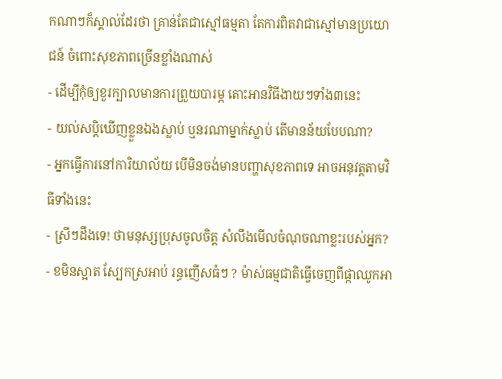កណាៗក៏ស្គាល់ដែរថា គ្រាន់តែជាស្មៅធម្មតា តែការពិតវាជាស្មៅមានប្រយោជន៍ ចំពោះសុខភាពច្រើនខ្លាំងណាស់
- ដើម្បីកុំឲ្យខួរក្បាលមានការព្រួយបារម្ភ តោះអានវិធីងាយៗទាំង៣នេះ
- យល់សប្តិឃើញខ្លួនឯងស្លាប់ ឬនរណាម្នាក់ស្លាប់ តើមានន័យបែបណា?
- អ្នកធ្វើការនៅការិយាល័យ បើមិនចង់មានបញ្ហាសុខភាពទេ អាចអនុវត្តតាមវិធីទាំងនេះ
- ស្រីៗដឹងទេ! ថាមនុស្សប្រុសចូលចិត្ត សំលឹងមើលចំណុចណាខ្លះរបស់អ្នក?
- ខមិនស្អាត ស្បែកស្រអាប់ រន្ធញើសធំៗ ? ម៉ាស់ធម្មជាតិធ្វើចេញពីផ្កាឈូកអា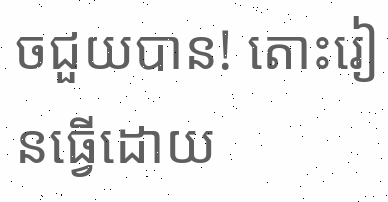ចជួយបាន! តោះរៀនធ្វើដោយ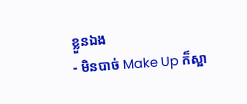ខ្លួនឯង
- មិនបាច់ Make Up ក៏ស្អា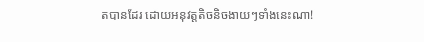តបានដែរ ដោយអនុវត្តតិចនិចងាយៗទាំងនេះណា!